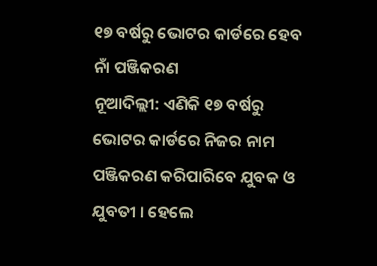୧୭ ବର୍ଷରୁ ଭୋଟର କାର୍ଡରେ ହେବ ନାଁ ପଞ୍ଜିକରଣ
ନୂଆଦିଲ୍ଲୀ: ଏଣିକି ୧୭ ବର୍ଷରୁ ଭୋଟର କାର୍ଡରେ ନିଜର ନାମ ପଞ୍ଜିକରଣ କରିପାରିବେ ଯୁବକ ଓ ଯୁବତୀ । ହେଲେ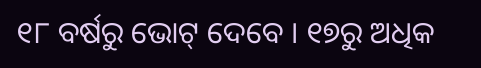୧୮ ବର୍ଷରୁ ଭୋଟ୍ ଦେବେ । ୧୭ରୁ ଅଧିକ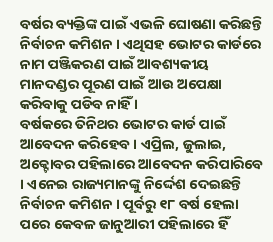ବର୍ଷର ବ୍ୟକ୍ତିଙ୍କ ପାଇଁ ଏଭଳି ଘୋଷଣା କରିଛନ୍ତି ନିର୍ବାଚନ କମିଶନ । ଏଥିସହ ଭୋଟର କାର୍ଡରେ ନାମ ପଞ୍ଜିକରଣ ପାଇଁ ଆବଶ୍ୟକୀୟ ମାନଦଣ୍ଡର ପୂରଣ ପାଇଁ ଆଉ ଅପେକ୍ଷା କରିବାକୁ ପଡିବ ନାହିଁ ।
ବର୍ଷକରେ ତିନିଥର ଭୋଟର କାର୍ଡ ପାଇଁ ଆବେଦନ କରିହେବ । ଏପ୍ରିଲ, ଜୁଲାଇ, ଅକ୍ଟୋବର ପହିଲାରେ ଆବେଦନ କରିପାରିବେ । ଏନେଇ ରାଜ୍ୟମାନଙ୍କୁ ନିର୍ଦ୍ଦେଶ ଦେଇଛନ୍ତି ନିର୍ବାଚନ କମିଶନ । ପୂର୍ବରୁ ୧୮ ବର୍ଷ ହେଲା ପରେ କେବଳ ଜାନୁଆରୀ ପହିଲାରେ ହିଁ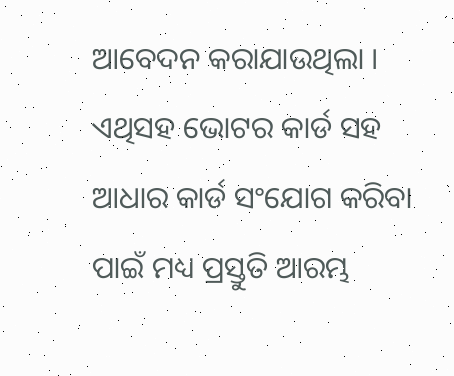ଆବେଦନ କରାଯାଉଥିଲା । ଏଥିସହ ଭୋଟର କାର୍ଡ ସହ ଆଧାର କାର୍ଡ ସଂଯୋଗ କରିବା ପାଇଁ ମଧ୍ୟ ପ୍ରସ୍ତୁତି ଆରମ୍ଭ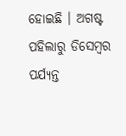ହୋଇଛି । ଅଗଷ୍ଟ ପହିଲାରୁ ଡିସେମ୍ବର ପର୍ଯ୍ୟନ୍ତ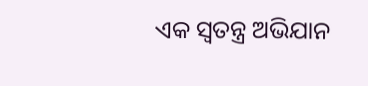ଏକ ସ୍ବତନ୍ତ୍ର ଅଭିଯାନ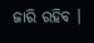ଜାରି ରହିବ ।